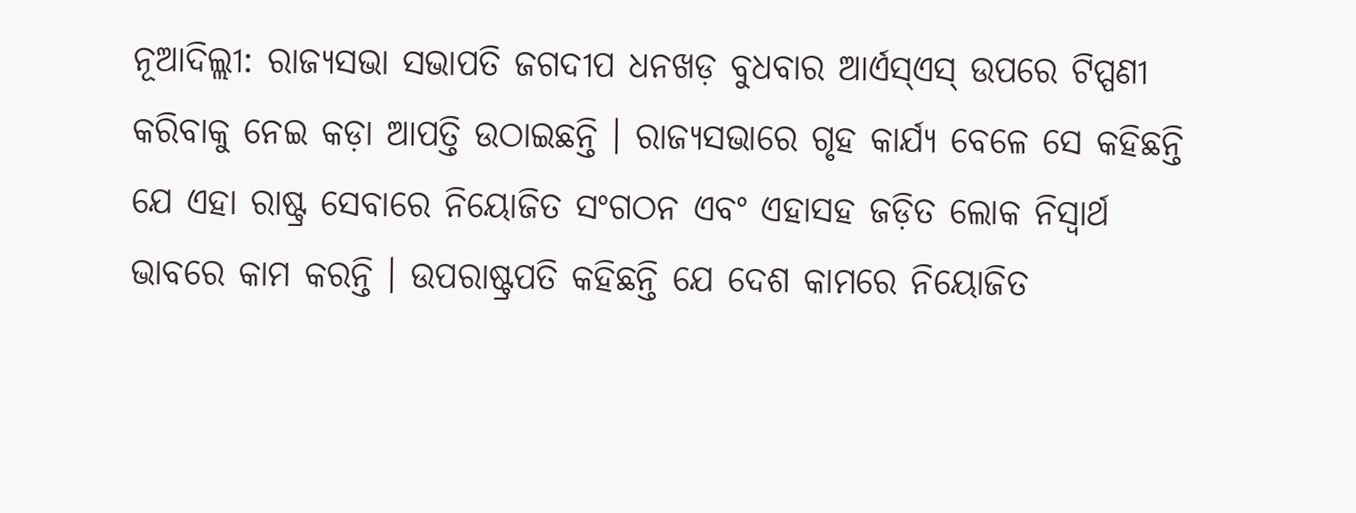ନୂଆଦିଲ୍ଲୀ: ରାଜ୍ୟସଭା ସଭାପତି ଜଗଦୀପ ଧନଖଡ଼ ବୁଧବାର ଆର୍ଏସ୍ଏସ୍ ଉପରେ ଟିପ୍ପଣୀ କରିବାକୁ ନେଇ କଡ଼ା ଆପତ୍ତି ଉଠାଇଛନ୍ତି । ରାଜ୍ୟସଭାରେ ଗୃହ କାର୍ଯ୍ୟ ବେଳେ ସେ କହିଛନ୍ତି ଯେ ଏହା ରାଷ୍ଟ୍ର ସେବାରେ ନିୟୋଜିତ ସଂଗଠନ ଏବଂ ଏହାସହ ଜଡ଼ିତ ଲୋକ ନିସ୍ୱାର୍ଥ ଭାବରେ କାମ କରନ୍ତି । ଉପରାଷ୍ଟ୍ରପତି କହିଛନ୍ତି ଯେ ଦେଶ କାମରେ ନିୟୋଜିତ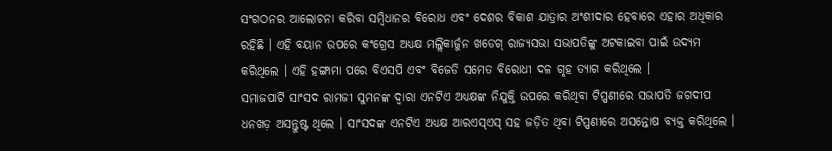ସଂଗଠନର ଆଲୋଚନା କରିବା ସମ୍ୱିଧାନର ବିରୋଧ ଏବଂ ଦେଶର ବିକାଶ ଯାତ୍ରାର ଅଂଶୀଦାର ହେବାରେ ଏହାର ଅଧିକାର ରହିଛି । ଏହି ବୟାନ ଉପରେ କଂଗ୍ରେସ ଅଧ୍ୟକ୍ଷ ମଲ୍ଲିକାର୍ଜୁନ ଖଡେଗ୍ ରାଜ୍ୟସଭା ସଭାପତିଙ୍କୁ ଅଟକାଇବା ପାଇଁ ଉଦ୍ୟମ କରିଥିଲେ । ଏହି ହଙ୍ଗାମା ପରେ ବିଏସପି ଏବଂ ବିଜେଡି ସମେତ ବିରୋଧୀ ଦଳ ଗୃହ ତ୍ୟାଗ କରିଥିଲେ ।
ସମାଜପାର୍ଟି ସାଂସଦ ରାମଜୀ ସୁମନଙ୍କ ଦ୍ୱାରା ଏନଟିଏ ଅଧ୍ୟକ୍ଷଙ୍କ ନିଯୁକ୍ତି ଉପରେ କରିଥିବା ଟିପ୍ପଣୀରେ ସଭାପତି ଜଗଦୀପ ଧନଖଡ଼ ଅସନ୍ତୁଷ୍ଟ ଥିଲେ । ସାଂସଦଙ୍କ ଏନଟିଏ ଅଧ୍ୟକ୍ଷ ଆରଏସ୍ଏସ୍ ସହ ଜଡ଼ିତ ଥିବା ଟିପ୍ପଣୀରେ ଅସନ୍ତୋଷ ବ୍ୟକ୍ତ କରିଥିଲେ ।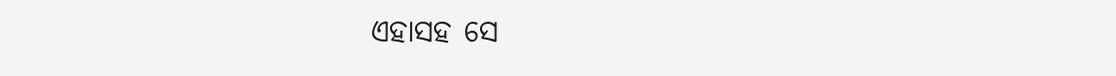ଏହାସହ ସେ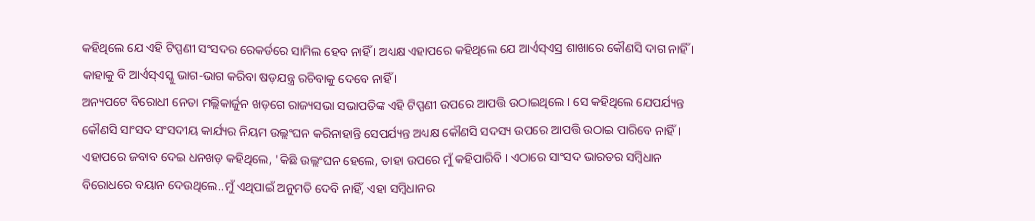କହିଥିଲେ ଯେ ଏହି ଟିପ୍ପଣୀ ସଂସଦର ରେକର୍ଡରେ ସାମିଲ ହେବ ନାହିଁ । ଅଧ୍ୟକ୍ଷ ଏହାପରେ କହିଥିଲେ ଯେ ଆର୍ଏସ୍ଏସ୍ର ଶାଖାରେ କୌଣସି ଦାଗ ନାହିଁ । କାହାକୁ ବି ଆର୍ଏସ୍ଏସ୍କୁ ଭାଗ-ଭାଗ କରିବା ଷଡ଼ଯନ୍ତ୍ର ରଚିବାକୁ ଦେବେ ନାହିଁ ।
ଅନ୍ୟପଟେ ବିରୋଧୀ ନେତା ମଲ୍ଲିକାର୍ଜୁନ ଖଡ଼ଗେ ରାଜ୍ୟସଭା ସଭାପତିଙ୍କ ଏହି ଟିପ୍ପଣୀ ଉପରେ ଆପତ୍ତି ଉଠାଇଥିଲେ । ସେ କହିଥିଲେ ଯେପର୍ଯ୍ୟନ୍ତ କୌଣସି ସାଂସଦ ସଂସଦୀୟ କାର୍ଯ୍ୟର ନିୟମ ଉଲ୍ଲଂଘନ କରିନାହାନ୍ତି ସେପର୍ଯ୍ୟନ୍ତ ଅଧ୍ୟକ୍ଷ କୌଣସି ସଦସ୍ୟ ଉପରେ ଆପତ୍ତି ଉଠାଇ ପାରିବେ ନାହିଁ । ଏହାପରେ ଜବାବ ଦେଇ ଧନଖଡ଼ କହିଥିଲେ, 'କିଛି ଉଲ୍ଲଂଘନ ହେଲେ, ତାହା ଉପରେ ମୁଁ କହିପାରିବି । ଏଠାରେ ସାଂସଦ ଭାରତର ସମ୍ୱିଧାନ ବିରୋଧରେ ବୟାନ ଦେଉଥିଲେ..ମୁଁ ଏଥିପାଇଁ ଅନୁମତି ଦେବି ନାହିଁ, ଏହା ସମ୍ୱିଧାନର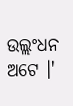ଉଲ୍ଲଂଧନ ଅଟେ ।'